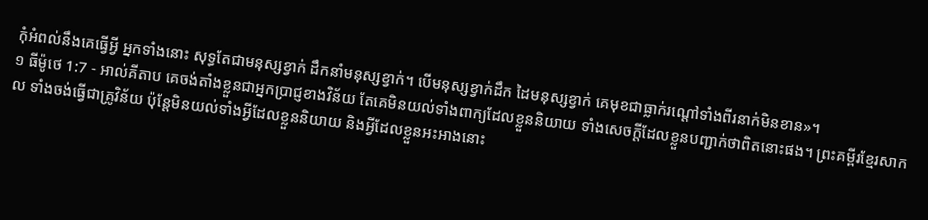កុំអំពល់នឹងគេធ្វើអ្វី អ្នកទាំងនោះ សុទ្ធតែជាមនុស្សខ្វាក់ ដឹកនាំមនុស្សខ្វាក់។ បើមនុស្សខ្វាក់ដឹក ដៃមនុស្សខ្វាក់ គេមុខជាធ្លាក់រណ្ដៅទាំងពីរនាក់មិនខាន»។
១ ធីម៉ូថេ 1:7 - អាល់គីតាប គេចង់តាំងខ្លួនជាអ្នកប្រាជ្ញខាងវិន័យ តែគេមិនយល់ទាំងពាក្យដែលខ្លួននិយាយ ទាំងសេចក្ដីដែលខ្លួនបញ្ជាក់ថាពិតនោះផង។ ព្រះគម្ពីរខ្មែរសាកល ទាំងចង់ធ្វើជាគ្រូវិន័យ ប៉ុន្តែមិនយល់ទាំងអ្វីដែលខ្លួននិយាយ និងអ្វីដែលខ្លួនអះអាងនោះ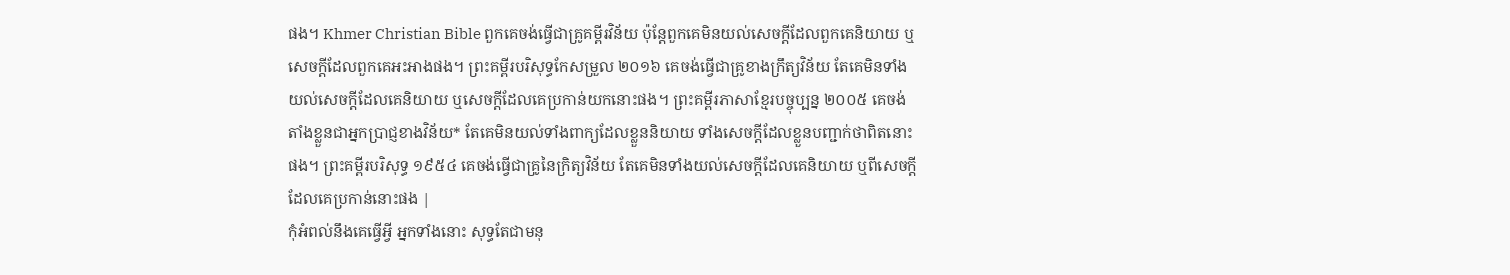ផង។ Khmer Christian Bible ពួកគេចង់ធ្វើជាគ្រូគម្ពីរវិន័យ ប៉ុន្ដែពួកគេមិនយល់សេចក្ដីដែលពួកគេនិយាយ ឬសេចក្ដីដែលពួកគេអះអាងផង។ ព្រះគម្ពីរបរិសុទ្ធកែសម្រួល ២០១៦ គេចង់ធ្វើជាគ្រូខាងក្រឹត្យវិន័យ តែគេមិនទាំងយល់សេចក្ដីដែលគេនិយាយ ឬសេចក្ដីដែលគេប្រកាន់យកនោះផង។ ព្រះគម្ពីរភាសាខ្មែរបច្ចុប្បន្ន ២០០៥ គេចង់តាំងខ្លួនជាអ្នកប្រាជ្ញខាងវិន័យ* តែគេមិនយល់ទាំងពាក្យដែលខ្លួននិយាយ ទាំងសេចក្ដីដែលខ្លួនបញ្ជាក់ថាពិតនោះផង។ ព្រះគម្ពីរបរិសុទ្ធ ១៩៥៤ គេចង់ធ្វើជាគ្រូនៃក្រិត្យវិន័យ តែគេមិនទាំងយល់សេចក្ដីដែលគេនិយាយ ឬពីសេចក្ដីដែលគេប្រកាន់នោះផង |
កុំអំពល់នឹងគេធ្វើអ្វី អ្នកទាំងនោះ សុទ្ធតែជាមនុ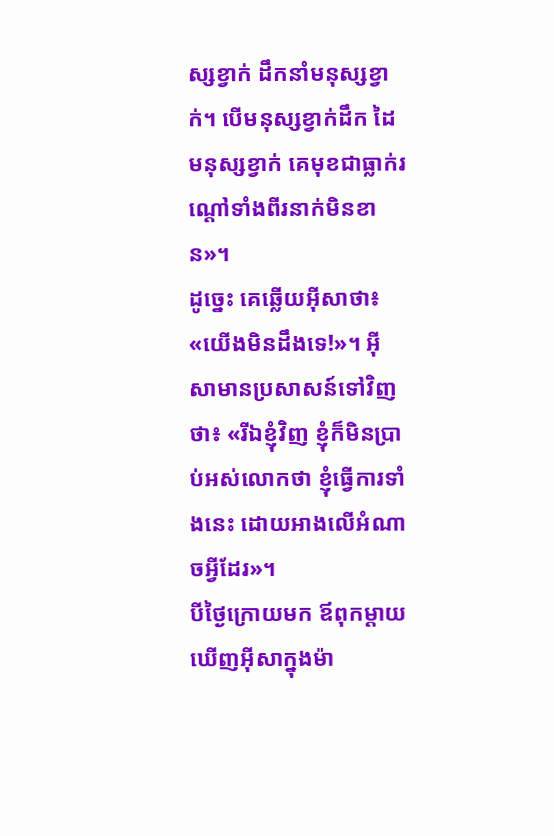ស្សខ្វាក់ ដឹកនាំមនុស្សខ្វាក់។ បើមនុស្សខ្វាក់ដឹក ដៃមនុស្សខ្វាក់ គេមុខជាធ្លាក់រណ្ដៅទាំងពីរនាក់មិនខាន»។
ដូច្នេះ គេឆ្លើយអ៊ីសាថា៖ «យើងមិនដឹងទេ!»។ អ៊ីសាមានប្រសាសន៍ទៅវិញថា៖ «រីឯខ្ញុំវិញ ខ្ញុំក៏មិនប្រាប់អស់លោកថា ខ្ញុំធ្វើការទាំងនេះ ដោយអាងលើអំណាចអ្វីដែរ»។
បីថ្ងៃក្រោយមក ឪពុកម្តាយឃើញអ៊ីសាក្នុងម៉ា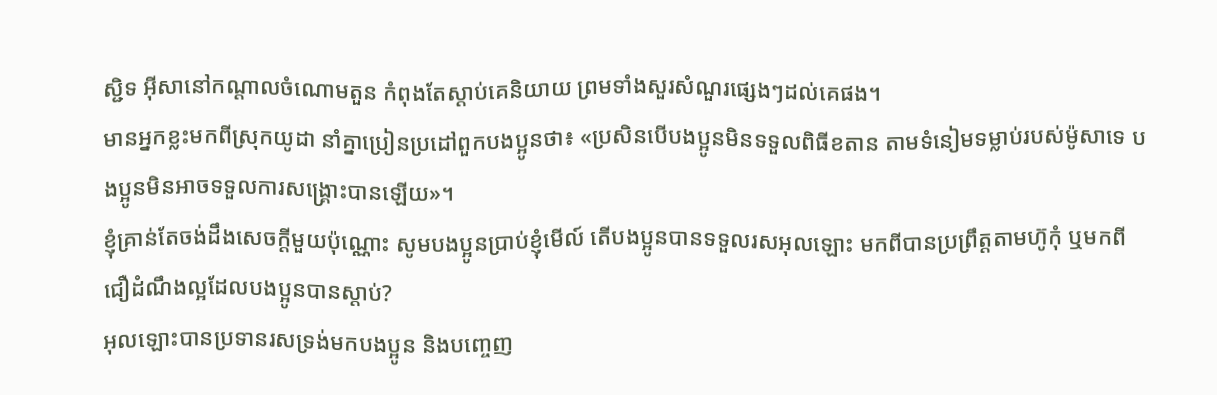ស្ជិទ អ៊ីសានៅកណ្ដាលចំណោមតួន កំពុងតែស្ដាប់គេនិយាយ ព្រមទាំងសួរសំណួរផ្សេងៗដល់គេផង។
មានអ្នកខ្លះមកពីស្រុកយូដា នាំគ្នាប្រៀនប្រដៅពួកបងប្អូនថា៖ «ប្រសិនបើបងប្អូនមិនទទួលពិធីខតាន តាមទំនៀមទម្លាប់របស់ម៉ូសាទេ បងប្អូនមិនអាចទទួលការសង្គ្រោះបានឡើយ»។
ខ្ញុំគ្រាន់តែចង់ដឹងសេចក្ដីមួយប៉ុណ្ណោះ សូមបងប្អូនប្រាប់ខ្ញុំមើល៍ តើបងប្អូនបានទទួលរសអុលឡោះ មកពីបានប្រព្រឹត្ដតាមហ៊ូកុំ ឬមកពីជឿដំណឹងល្អដែលបងប្អូនបានស្ដាប់?
អុលឡោះបានប្រទានរសទ្រង់មកបងប្អូន និងបញ្ចេញ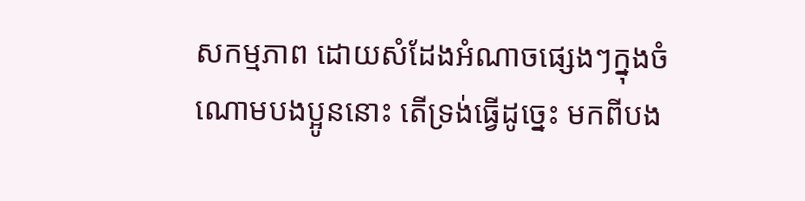សកម្មភាព ដោយសំដែងអំណាចផ្សេងៗក្នុងចំណោមបងប្អូននោះ តើទ្រង់ធ្វើដូច្នេះ មកពីបង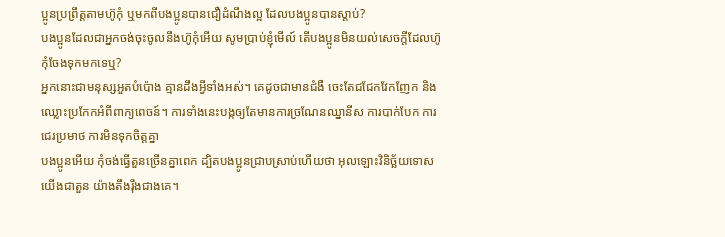ប្អូនប្រព្រឹត្ដតាមហ៊ូកុំ ឬមកពីបងប្អូនបានជឿដំណឹងល្អ ដែលបងប្អូនបានស្ដាប់?
បងប្អូនដែលជាអ្នកចង់ចុះចូលនឹងហ៊ូកុំអើយ សូមប្រាប់ខ្ញុំមើល៍ តើបងប្អូនមិនយល់សេចក្ដីដែលហ៊ូកុំចែងទុកមកទេឬ?
អ្នកនោះជាមនុស្សអួតបំប៉ោង គ្មានដឹងអ្វីទាំងអស់។ គេដូចជាមានជំងឺ ចេះតែជជែកវែកញែក និងឈ្លោះប្រកែកអំពីពាក្យពេចន៍។ ការទាំងនេះបង្កឲ្យតែមានការច្រណែនឈ្នានីស ការបាក់បែក ការជេរប្រមាថ ការមិនទុកចិត្ដគ្នា
បងប្អូនអើយ កុំចង់ធ្វើតួនច្រើនគ្នាពេក ដ្បិតបងប្អូនជ្រាបស្រាប់ហើយថា អុលឡោះវិនិច្ឆ័យទោសយើងជាតួន យ៉ាងតឹងរ៉ឹងជាងគេ។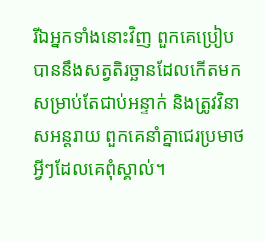រីឯអ្នកទាំងនោះវិញ ពួកគេប្រៀបបាននឹងសត្វតិរច្ឆានដែលកើតមកសម្រាប់តែជាប់អន្ទាក់ និងត្រូវវិនាសអន្ដរាយ ពួកគេនាំគ្នាជេរប្រមាថអ្វីៗដែលគេពុំស្គាល់។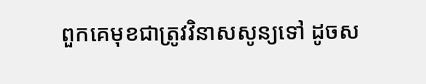ពួកគេមុខជាត្រូវវិនាសសូន្យទៅ ដូចស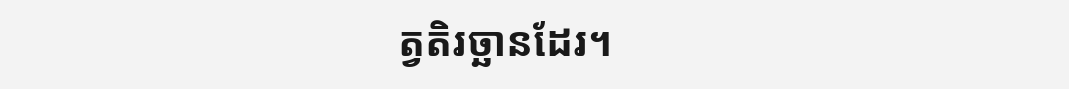ត្វតិរច្ឆានដែរ។